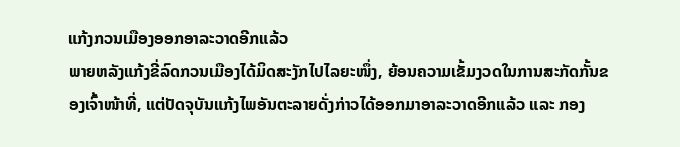ແກ້ງກວນເມືອງອອກອາລະວາດອີກແລ້ວ
ພາຍຫລັງແກ້ງຂີ່ລົດກວນເມືອງໄດ້ມິດສະງັກໄປໄລຍະໜຶ່ງ, ຍ້ອນຄວາມເຂັ້ມງວດໃນການສະກັດກັ້ນຂອງເຈົ້າໜ້າທີ່, ແຕ່ປັດຈຸບັນແກ້ງໄພອັນຕະລາຍດັ່ງກ່າວໄດ້ອອກມາອາລະວາດອີກແລ້ວ ແລະ ກອງ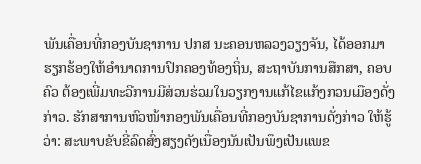ພັນເຄື່ອນທີ່ກອງບັນຊາການ ປກສ ນະຄອນຫລວງວຽງຈັນ, ໄດ້ອອກມາຮຽກຮ້ອງໃຫ້ອໍານາດການປົກຄອງທ້ອງຖິ່ນ, ສະຖາບັນການສືກສາ, ຄອບຄົວ ຕ້ອງເພີ່ມທະວີການມີສ່ວນຮ່ວມໃນວຽກງານແກ້ໄຂແກ້ງກວນເມືອງດັ່ງກ່າວ. ຮັກສາການຫົວໜ້າກອງພັນເຄື່ອນທີ່ກອງບັນຊາການດັ່ງກ່າວ ໃຫ້ຮູ້ວ່າ: ສະພາບຂັບຂີ່ລົດສົ່ງສຽງດັງເນື່ອງນັນເປັນພຶງເປັນແພຂ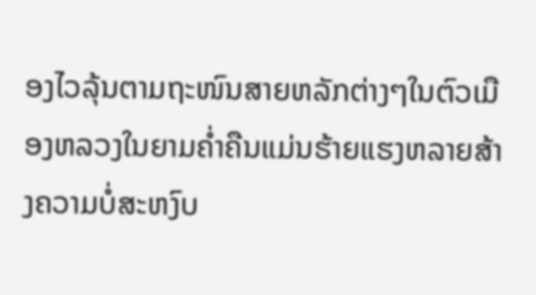ອງໄວລຸ້ນຕາມຖະໜົນສາຍຫລັກຕ່າງໆໃນຕົວເມືອງຫລວງໃນຍາມຄໍ່າຄືນແມ່ນຮ້າຍແຮງຫລາຍສ້າງຄວາມບໍ່ສະຫງົບ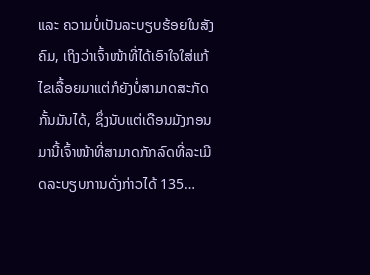ແລະ ຄວາມບໍ່ເປັນລະບຽບຮ້ອຍໃນສັງຄົມ, ເຖິງວ່າເຈົ້າໜ້າທີ່ໄດ້ເອົາໃຈໃສ່ແກ້ໄຂເລື້ອຍມາແຕ່ກໍຍັງບໍ່ສາມາດສະກັດກັ້ນມັນໄດ້, ຊຶ່ງນັບແຕ່ເດືອນມັງກອນມານີ້ເຈົ້າໜ້າທີ່ສາມາດກັກລົດທີ່ລະເມີດລະບຽບການດັ່ງກ່າວໄດ້ 135…